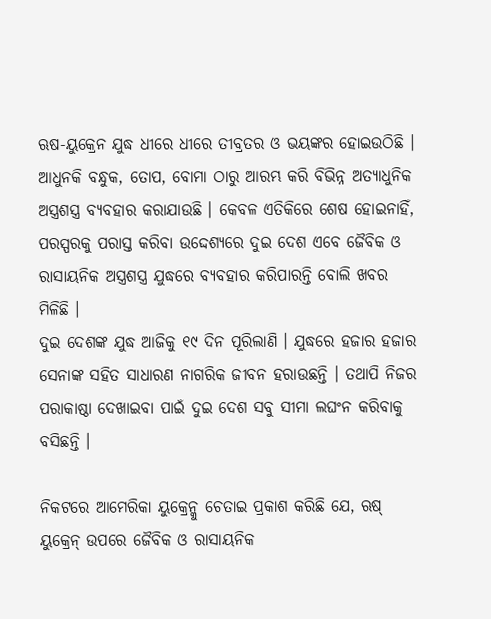ଋଷ-ୟୁକ୍ରେନ ଯୁଦ୍ଧ ଧୀରେ ଧୀରେ ତୀବ୍ରତର ଓ ଭୟଙ୍କର ହୋଇଉଠିଛି । ଆଧୁନକି ବନ୍ଧୁକ, ତୋପ, ବୋମା ଠାରୁ ଆରମ୍ଭ କରି ବିଭିନ୍ନ ଅତ୍ୟାଧୁନିକ ଅସ୍ତ୍ରଶସ୍ତ୍ର ବ୍ୟବହାର କରାଯାଉଛି । କେବଳ ଏତିକିରେ ଶେଷ ହୋଇନାହିଁ, ପରସ୍ପରକୁ ପରାସ୍ତ କରିବା ଉଦ୍ଦେଶ୍ୟରେ ଦୁଇ ଦେଶ ଏବେ ଜୈବିକ ଓ ରାସାୟନିକ ଅସ୍ତ୍ରଶସ୍ତ୍ର ଯୁଦ୍ଧରେ ବ୍ୟବହାର କରିପାରନ୍ତି ବୋଲି ଖବର ମିଳିଛି ।
ଦୁଇ ଦେଶଙ୍କ ଯୁଦ୍ଧ ଆଜିକୁ ୧୯ ଦିନ ପୂରିଲାଣି । ଯୁଦ୍ଧରେ ହଜାର ହଜାର ସେନାଙ୍କ ସହିତ ସାଧାରଣ ନାଗରିକ ଜୀବନ ହରାଉଛନ୍ତି । ତଥାପି ନିଜର ପରାକାଷ୍ଠା ଦେଖାଇବା ପାଇଁ ଦୁଇ ଦେଶ ସବୁ ସୀମା ଲଘଂନ କରିବାକୁ ବସିଛନ୍ତି ।

ନିକଟରେ ଆମେରିକା ୟୁକ୍ରେନ୍କୁ ଚେତାଇ ପ୍ରକାଶ କରିଛି ଯେ, ଋଷ୍ ୟୁକ୍ରେନ୍ ଉପରେ ଜୈବିକ ଓ ରାସାୟନିକ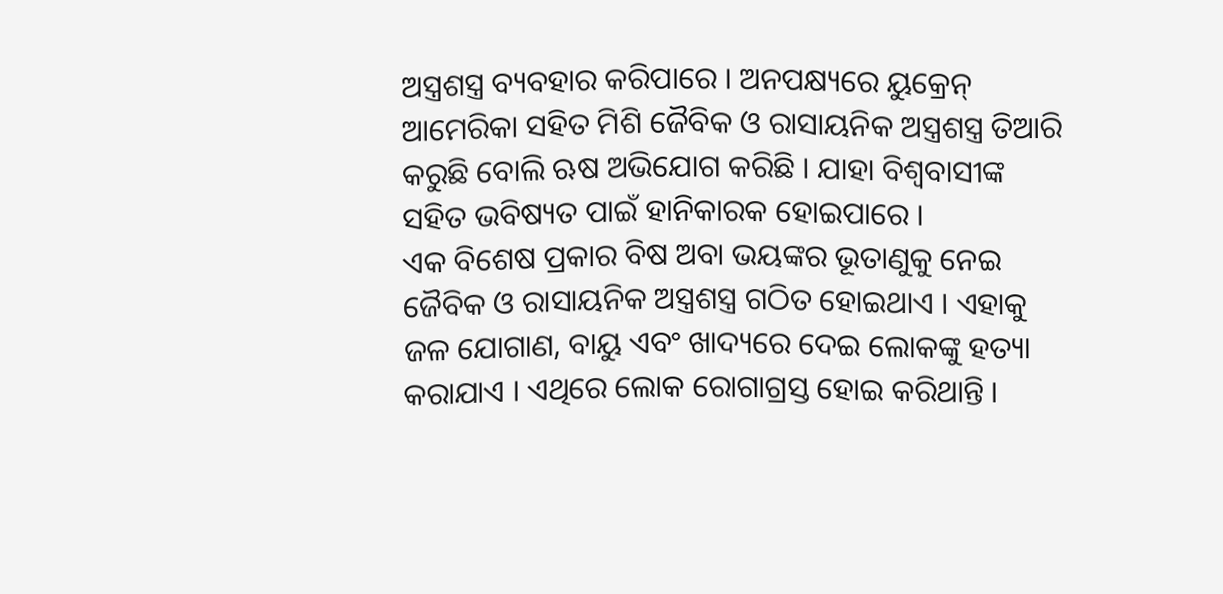ଅସ୍ତ୍ରଶସ୍ତ୍ର ବ୍ୟବହାର କରିପାରେ । ଅନପକ୍ଷ୍ୟରେ ୟୁକ୍ରେନ୍ ଆମେରିକା ସହିତ ମିଶି ଜୈବିକ ଓ ରାସାୟନିକ ଅସ୍ତ୍ରଶସ୍ତ୍ର ତିଆରି କରୁଛି ବୋଲି ଋଷ ଅଭିଯୋଗ କରିଛି । ଯାହା ବିଶ୍ୱବାସୀଙ୍କ ସହିତ ଭବିଷ୍ୟତ ପାଇଁ ହାନିକାରକ ହୋଇପାରେ ।
ଏକ ବିଶେଷ ପ୍ରକାର ବିଷ ଅବା ଭୟଙ୍କର ଭୂତାଣୁକୁ ନେଇ ଜୈବିକ ଓ ରାସାୟନିକ ଅସ୍ତ୍ରଶସ୍ତ୍ର ଗଠିତ ହୋଇଥାଏ । ଏହାକୁ ଜଳ ଯୋଗାଣ, ବାୟୁ ଏବଂ ଖାଦ୍ୟରେ ଦେଇ ଲୋକଙ୍କୁ ହତ୍ୟା କରାଯାଏ । ଏଥିରେ ଲୋକ ରୋଗାଗ୍ରସ୍ତ ହୋଇ କରିଥାନ୍ତି ।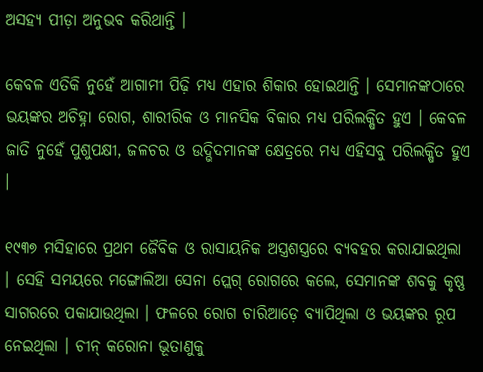ଅସହ୍ୟ ପୀଡ଼ା ଅନୁଭବ କରିଥାନ୍ତି ।

କେବଳ ଏତିକି ନୁହେଁ ଆଗାମୀ ପିଢ଼ି ମଧ୍ୟ ଏହାର ଶିକାର ହୋଇଥାନ୍ତି । ସେମାନଙ୍କଠାରେ ଭୟଙ୍କର ଅଚିହ୍ନା ରୋଗ, ଶାରୀରିକ ଓ ମାନସିକ ବିକାର ମଧ୍ୟ ପରିଲକ୍ଷିତ ହୁଏ । କେବଳ ଜାତି ନୁହେଁ ପୁଶୁପକ୍ଷୀ, ଜଳଚର ଓ ଉଦ୍ଭିଦମାନଙ୍କ କ୍ଷେତ୍ରରେ ମଧ୍ୟ ଏହିସବୁ ପରିଲକ୍ଷିତ ହୁଏ ।

୧୯୩୭ ମସିହାରେ ପ୍ରଥମ ଜୈବିକ ଓ ରାସାୟନିକ ଅସ୍ତ୍ରଶସ୍ତ୍ରରେ ବ୍ୟବହର କରାଯାଇଥିଲା । ସେହି ସମୟରେ ମଙ୍ଗୋଲିଆ ସେନା ପ୍ଲେଗ୍ ରୋଗରେ କଲେ, ସେମାନଙ୍କ ଶବକୁ କୃଷ୍ଣ ସାଗରରେ ପକାଯାଉଥିଲା । ଫଳରେ ରୋଗ ଚାରିଆଡ଼େ ବ୍ୟାପିଥିଲା ଓ ଭୟଙ୍କର ରୂପ ନେଇଥିଲା । ଚୀନ୍ କରୋନା ଭୂତାଣୁକୁ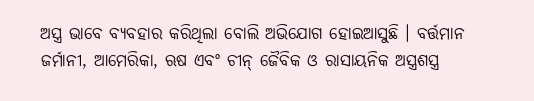ଅସ୍ତ୍ର ଭାବେ ବ୍ୟବହାର କରିଥିଲା ବୋଲି ଅଭିଯୋଗ ହୋଇଆସୁଛି । ବର୍ତ୍ତମାନ ଜର୍ମାନୀ, ଆମେରିକା, ଋଷ ଏବଂ ଚୀନ୍ ଜୈବିକ ଓ ରାସାୟନିକ ଅସ୍ତ୍ରଶସ୍ତ୍ର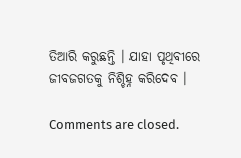ତିଆରି କରୁଛନ୍ତି । ଯାହା ପୃଥିବୀରେ ଜୀବଜଗତକୁ ନିଶ୍ଚିହ୍ନ କରିଦେବ ।

Comments are closed.